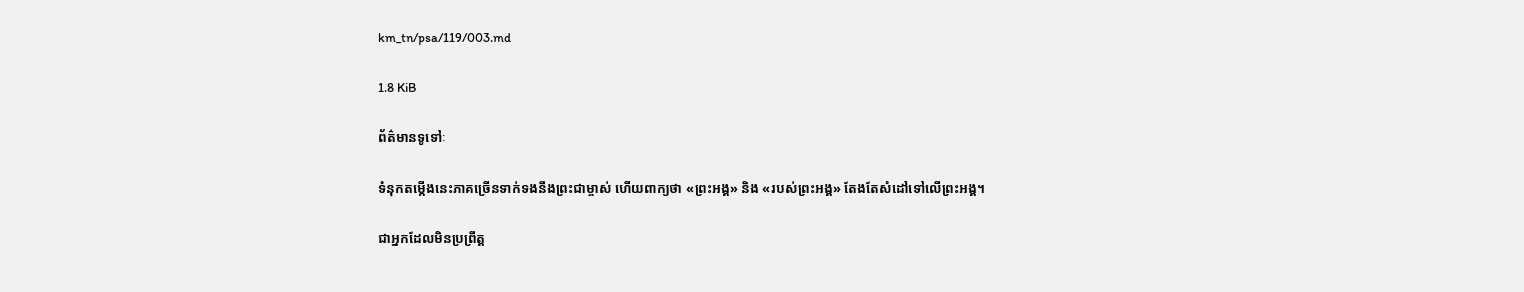km_tn/psa/119/003.md

1.8 KiB

ព័ត៌មានទូទៅៈ

ទំនុកតម្កើងនេះភាគច្រើនទាក់ទងនឹងព្រះជាម្ចាស់ ហើយពាក្យថា «ព្រះអង្គ» និង «របស់ព្រះអង្គ» តែងតែសំដៅទៅលើព្រះអង្គ។

ជាអ្នកដែលមិនប្រព្រឹត្ត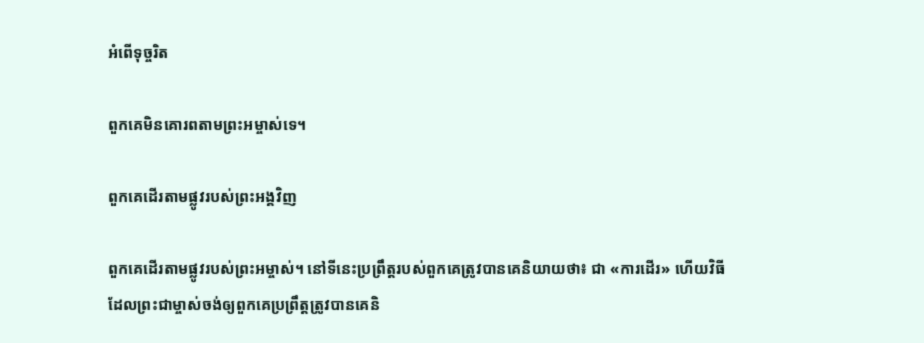អំពើទុច្ចរិត

ពួកគេមិនគោរពតាមព្រះអម្ចាស់ទេ។

ពួកគេដើរតាមផ្លូវរបស់ព្រះ‌អង្គវិញ

ពួកគេដើរតាមផ្លូវរបស់ព្រះអម្ចាស់។ នៅទីនេះប្រព្រឹត្តរបស់ពួកគេត្រូវបានគេនិយាយថា៖ ជា «ការដើរ» ហើយវិធីដែលព្រះជាម្ចាស់ចង់ឲ្យពួកគេប្រព្រឹត្ដត្រូវបានគេនិ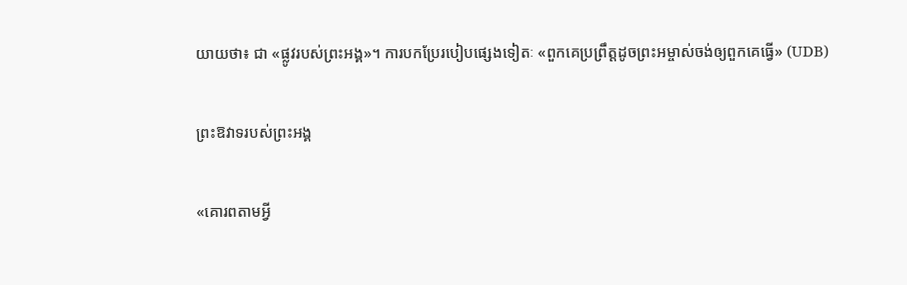យាយថា៖ ជា «ផ្លូវរបស់ព្រះអង្គ»។ ការបកប្រែរបៀបផ្សេងទៀតៈ «ពួកគេប្រព្រឹត្ដដូចព្រះអម្ចាស់ចង់ឲ្យពួកគេធ្វើ» (UDB)

ព្រះ‌ឱវាទរបស់ព្រះ‌អង្គ

«គោរពតាមអ្វី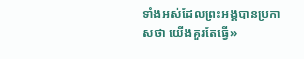ទាំងអស់ដែលព្រះអង្គបានប្រកាសថា យើងគួរតែធ្វើ»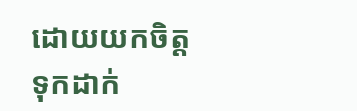ដោយយកចិត្តទុកដាក់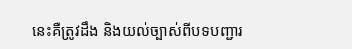នេះគឺត្រូវដឹង និងយល់ច្បាស់ពីបទបញ្ជារ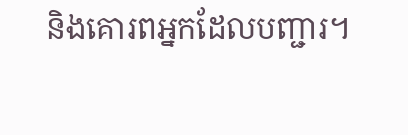និងគោរពអ្នកដែលបញ្ជារ។